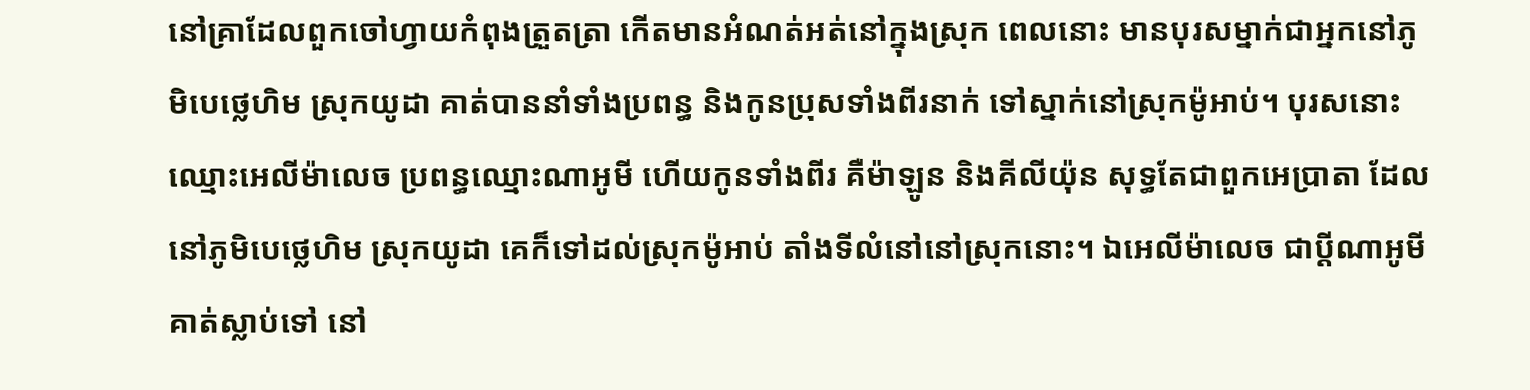នៅគ្រាដែលពួកចៅហ្វាយកំពុងត្រួតត្រា កើតមានអំណត់អត់នៅក្នុងស្រុក ពេលនោះ មានបុរសម្នាក់ជាអ្នកនៅភូមិបេថ្លេហិម ស្រុកយូដា គាត់បាននាំទាំងប្រពន្ធ និងកូនប្រុសទាំងពីរនាក់ ទៅស្នាក់នៅស្រុកម៉ូអាប់។ បុរសនោះឈ្មោះអេលីម៉ាលេច ប្រពន្ធឈ្មោះណាអូមី ហើយកូនទាំងពីរ គឺម៉ាឡូន និងគីលីយ៉ុន សុទ្ធតែជាពួកអេប្រាតា ដែលនៅភូមិបេថ្លេហិម ស្រុកយូដា គេក៏ទៅដល់ស្រុកម៉ូអាប់ តាំងទីលំនៅនៅស្រុកនោះ។ ឯអេលីម៉ាលេច ជាប្តីណាអូមី គាត់ស្លាប់ទៅ នៅ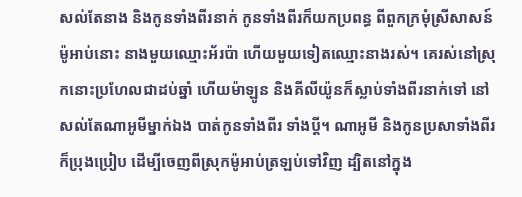សល់តែនាង និងកូនទាំងពីរនាក់ កូនទាំងពីរក៏យកប្រពន្ធ ពីពួកក្រមុំស្រីសាសន៍ម៉ូអាប់នោះ នាងមួយឈ្មោះអ័រប៉ា ហើយមួយទៀតឈ្មោះនាងរស់។ គេរស់នៅស្រុកនោះប្រហែលជាដប់ឆ្នាំ ហើយម៉ាឡូន និងគីលីយ៉ូនក៏ស្លាប់ទាំងពីរនាក់ទៅ នៅសល់តែណាអូមីម្នាក់ឯង បាត់កូនទាំងពីរ ទាំងប្តី។ ណាអូមី និងកូនប្រសាទាំងពីរក៏ប្រុងប្រៀប ដើម្បីចេញពីស្រុកម៉ូអាប់ត្រឡប់ទៅវិញ ដ្បិតនៅក្នុង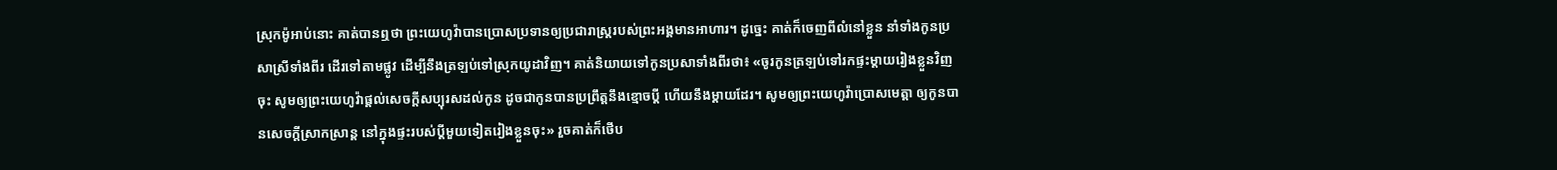ស្រុកម៉ូអាប់នោះ គាត់បានឮថា ព្រះយេហូវ៉ាបានប្រោសប្រទានឲ្យប្រជារាស្ត្ររបស់ព្រះអង្គមានអាហារ។ ដូច្នេះ គាត់ក៏ចេញពីលំនៅខ្លួន នាំទាំងកូនប្រសាស្រីទាំងពីរ ដើរទៅតាមផ្លូវ ដើម្បីនឹងត្រឡប់ទៅស្រុកយូដាវិញ។ គាត់និយាយទៅកូនប្រសាទាំងពីរថា៖ «ចូរកូនត្រឡប់ទៅរកផ្ទះម្តាយរៀងខ្លួនវិញចុះ សូមឲ្យព្រះយេហូវ៉ាផ្តល់សេចក្ដីសប្បុរសដល់កូន ដូចជាកូនបានប្រព្រឹត្តនឹងខ្មោចប្តី ហើយនឹងម្តាយដែរ។ សូមឲ្យព្រះយេហូវ៉ាប្រោសមេត្តា ឲ្យកូនបានសេចក្ដីស្រាកស្រាន្ត នៅក្នុងផ្ទះរបស់ប្តីមួយទៀតរៀងខ្លួនចុះ» រួចគាត់ក៏ថើប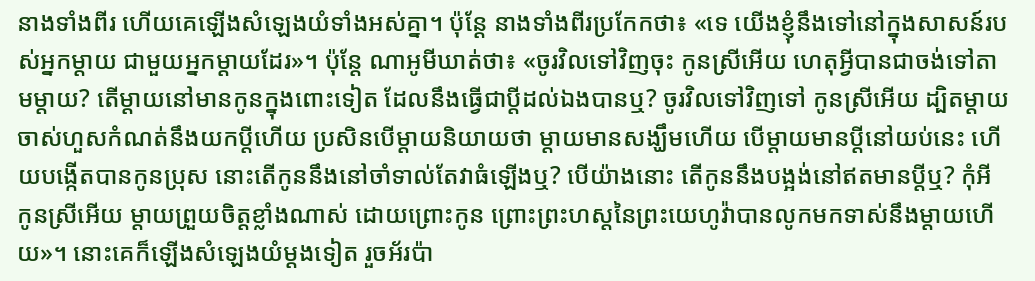នាងទាំងពីរ ហើយគេឡើងសំឡេងយំទាំងអស់គ្នា។ ប៉ុន្តែ នាងទាំងពីរប្រកែកថា៖ «ទេ យើងខ្ញុំនឹងទៅនៅក្នុងសាសន៍របស់អ្នកម្តាយ ជាមួយអ្នកម្តាយដែរ»។ ប៉ុន្តែ ណាអូមីឃាត់ថា៖ «ចូរវិលទៅវិញចុះ កូនស្រីអើយ ហេតុអ្វីបានជាចង់ទៅតាមម្តាយ? តើម្តាយនៅមានកូនក្នុងពោះទៀត ដែលនឹងធ្វើជាប្តីដល់ឯងបានឬ? ចូរវិលទៅវិញទៅ កូនស្រីអើយ ដ្បិតម្តាយចាស់ហួសកំណត់នឹងយកប្តីហើយ ប្រសិនបើម្តាយនិយាយថា ម្តាយមានសង្ឃឹមហើយ បើម្តាយមានប្តីនៅយប់នេះ ហើយបង្កើតបានកូនប្រុស នោះតើកូននឹងនៅចាំទាល់តែវាធំឡើងឬ? បើយ៉ាងនោះ តើកូននឹងបង្អង់នៅឥតមានប្តីឬ? កុំអី កូនស្រីអើយ ម្តាយព្រួយចិត្តខ្លាំងណាស់ ដោយព្រោះកូន ព្រោះព្រះហស្តនៃព្រះយេហូវ៉ាបានលូកមកទាស់នឹងម្តាយហើយ»។ នោះគេក៏ឡើងសំឡេងយំម្តងទៀត រួចអ័រប៉ា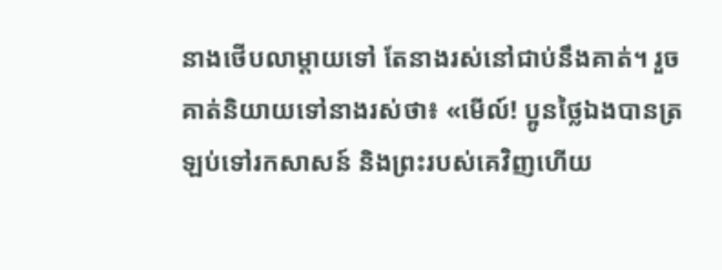នាងថើបលាម្តាយទៅ តែនាងរស់នៅជាប់នឹងគាត់។ រួចគាត់និយាយទៅនាងរស់ថា៖ «មើល៍! ប្អូនថ្លៃឯងបានត្រឡប់ទៅរកសាសន៍ និងព្រះរបស់គេវិញហើយ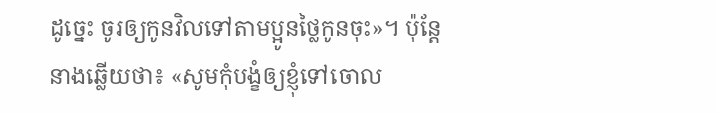ដូច្នេះ ចូរឲ្យកូនវិលទៅតាមប្អូនថ្លៃកូនចុះ»។ ប៉ុន្តែ នាងឆ្លើយថា៖ «សូមកុំបង្ខំឲ្យខ្ញុំទៅចោល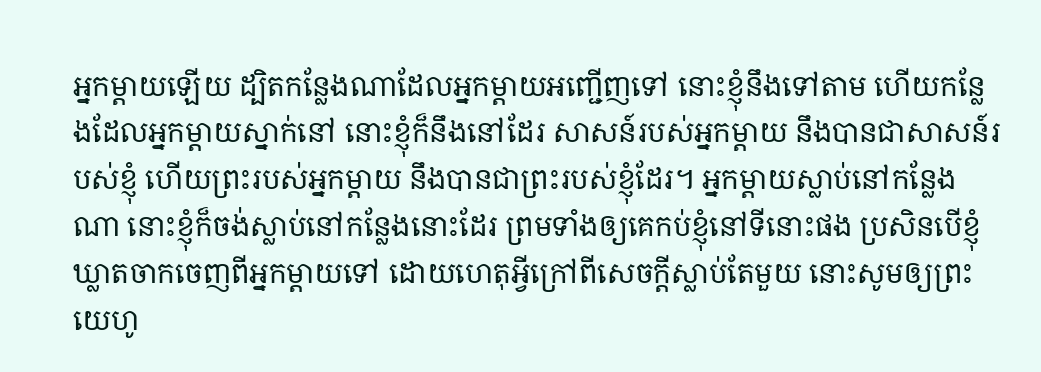អ្នកម្តាយឡើយ ដ្បិតកន្លែងណាដែលអ្នកម្តាយអញ្ជើញទៅ នោះខ្ញុំនឹងទៅតាម ហើយកន្លែងដែលអ្នកម្តាយស្នាក់នៅ នោះខ្ញុំក៏នឹងនៅដែរ សាសន៍របស់អ្នកម្តាយ នឹងបានជាសាសន៍របស់ខ្ញុំ ហើយព្រះរបស់អ្នកម្តាយ នឹងបានជាព្រះរបស់ខ្ញុំដែរ។ អ្នកម្តាយស្លាប់នៅកន្លែងណា នោះខ្ញុំក៏ចង់ស្លាប់នៅកន្លែងនោះដែរ ព្រមទាំងឲ្យគេកប់ខ្ញុំនៅទីនោះផង ប្រសិនបើខ្ញុំឃ្លាតចាកចេញពីអ្នកម្តាយទៅ ដោយហេតុអ្វីក្រៅពីសេចក្ដីស្លាប់តែមួយ នោះសូមឲ្យព្រះយេហូ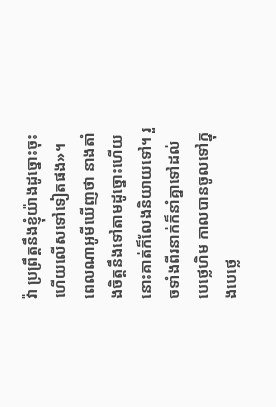វ៉ា ប្រព្រឹត្តនឹងខ្ញុំយ៉ាងដូច្នោះចុះ ហើយលើសទៅទៀតផង»។ ពេលណាអូមីឃើញថា នាងតាំងចិត្តនឹងទៅតាមដូច្នោះហើយ នោះគាត់ក៏លែងនិយាយទៅ។ រួចទាំងពីរនាក់ក៏នាំគ្នាទៅដល់បេថ្លេហិម កាលបានចូលទៅក្នុងបេថ្លេ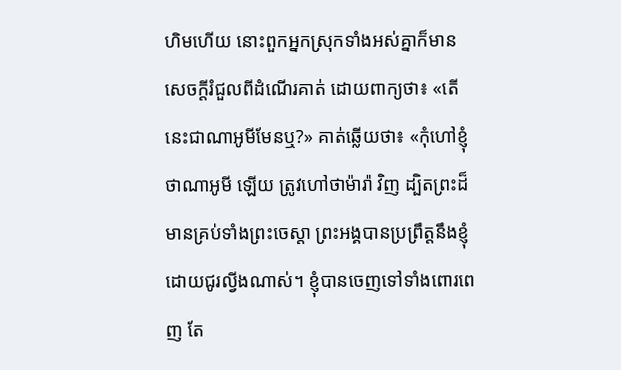ហិមហើយ នោះពួកអ្នកស្រុកទាំងអស់គ្នាក៏មានសេចក្ដីរំជួលពីដំណើរគាត់ ដោយពាក្យថា៖ «តើនេះជាណាអូមីមែនឬ?» គាត់ឆ្លើយថា៖ «កុំហៅខ្ញុំថាណាអូមី ឡើយ ត្រូវហៅថាម៉ារ៉ា វិញ ដ្បិតព្រះដ៏មានគ្រប់ទាំងព្រះចេស្តា ព្រះអង្គបានប្រព្រឹត្តនឹងខ្ញុំដោយជូរល្វីងណាស់។ ខ្ញុំបានចេញទៅទាំងពោរពេញ តែ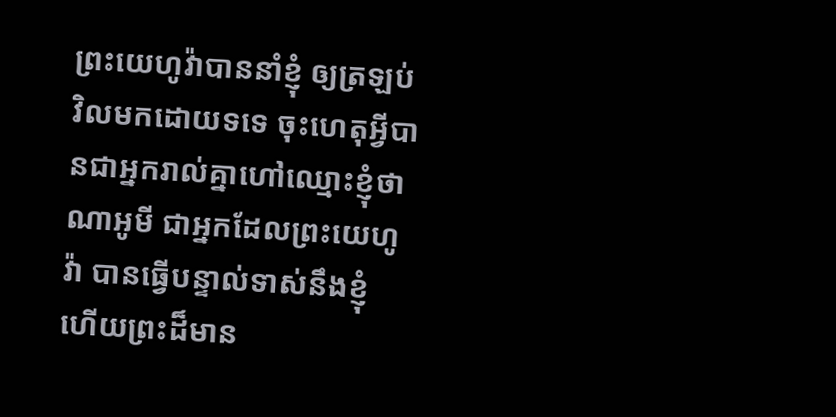ព្រះយេហូវ៉ាបាននាំខ្ញុំ ឲ្យត្រឡប់វិលមកដោយទទេ ចុះហេតុអ្វីបានជាអ្នករាល់គ្នាហៅឈ្មោះខ្ញុំថា ណាអូមី ជាអ្នកដែលព្រះយេហូវ៉ា បានធ្វើបន្ទាល់ទាស់នឹងខ្ញុំ ហើយព្រះដ៏មាន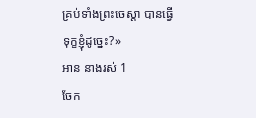គ្រប់ទាំងព្រះចេស្តា បានធ្វើទុក្ខខ្ញុំដូច្នេះ?»
អាន នាងរស់ 1
ចែក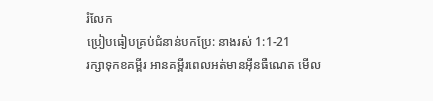រំលែក
ប្រៀបធៀបគ្រប់ជំនាន់បកប្រែ: នាងរស់ 1:1-21
រក្សាទុកខគម្ពីរ អានគម្ពីរពេលអត់មានអ៊ីនធឺណេត មើល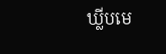ឃ្លីបមេ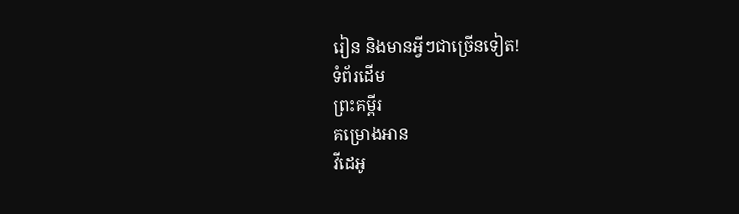រៀន និងមានអ្វីៗជាច្រើនទៀត!
ទំព័រដើម
ព្រះគម្ពីរ
គម្រោងអាន
វីដេអូ